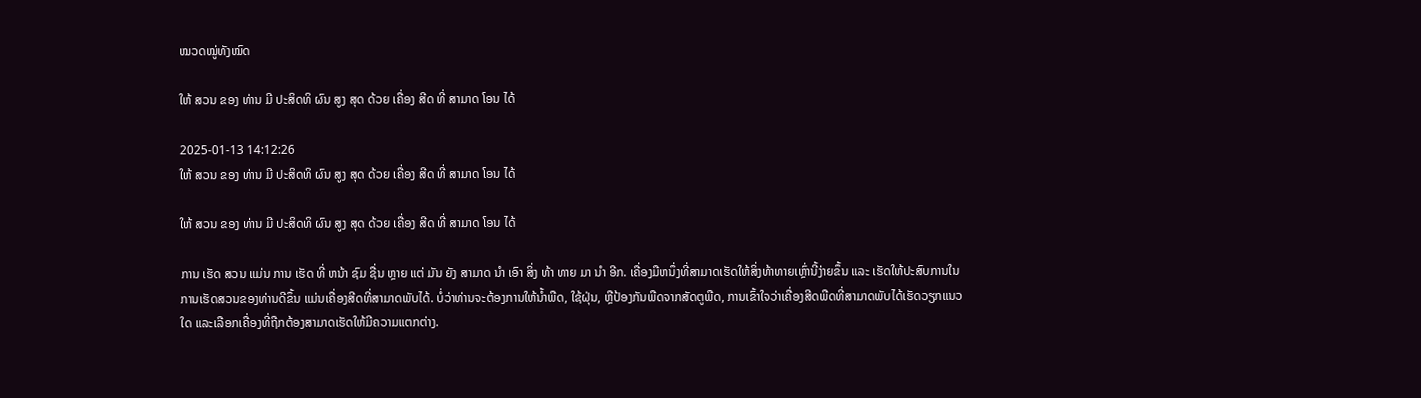ໝວດໝູ່ທັງໝົດ

ໃຫ້ ສວນ ຂອງ ທ່ານ ມີ ປະສິດທິ ຜົນ ສູງ ສຸດ ດ້ວຍ ເຄື່ອງ ສີດ ທີ່ ສາມາດ ໂອນ ໄດ້

2025-01-13 14:12:26
ໃຫ້ ສວນ ຂອງ ທ່ານ ມີ ປະສິດທິ ຜົນ ສູງ ສຸດ ດ້ວຍ ເຄື່ອງ ສີດ ທີ່ ສາມາດ ໂອນ ໄດ້

ໃຫ້ ສວນ ຂອງ ທ່ານ ມີ ປະສິດທິ ຜົນ ສູງ ສຸດ ດ້ວຍ ເຄື່ອງ ສີດ ທີ່ ສາມາດ ໂອນ ໄດ້

ການ ເຮັດ ສວນ ແມ່ນ ການ ເຮັດ ທີ່ ຫນ້າ ຊົມ ຊື່ນ ຫຼາຍ ແຕ່ ມັນ ຍັງ ສາມາດ ນໍາ ເອົາ ສິ່ງ ທ້າ ທາຍ ມາ ນໍາ ອີກ. ເຄື່ອງມືຫນຶ່ງທີ່ສາມາດເຮັດໃຫ້ສິ່ງທ້າທາຍເຫຼົ່ານີ້ງ່າຍຂຶ້ນ ແລະ ເຮັດໃຫ້ປະສົບການໃນການເຮັດສວນຂອງທ່ານດີຂຶ້ນ ແມ່ນເຄື່ອງສີດທີ່ສາມາດພັບໄດ້. ບໍ່ວ່າທ່ານຈະຕ້ອງການໃຫ້ນ້ຳພືດ, ໃຊ້ຝຸ່ນ, ຫຼືປ້ອງກັນພືດຈາກສັດຕູພືດ, ການເຂົ້າໃຈວ່າເຄື່ອງສີດພືດທີ່ສາມາດພັບໄດ້ເຮັດວຽກແນວໃດ ແລະເລືອກເຄື່ອງທີ່ຖືກຕ້ອງສາມາດເຮັດໃຫ້ມີຄວາມແຕກຕ່າງ.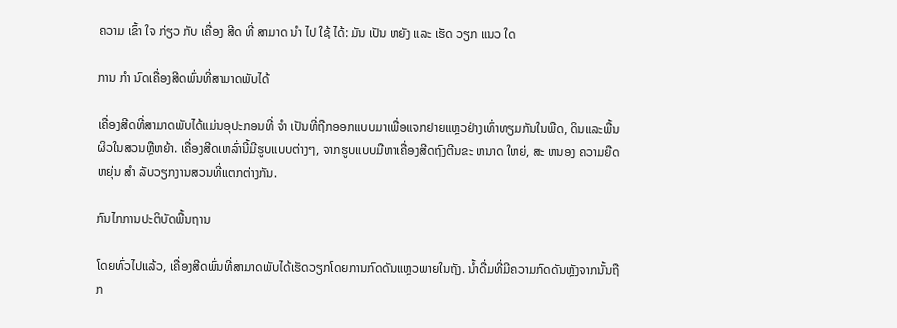ຄວາມ ເຂົ້າ ໃຈ ກ່ຽວ ກັບ ເຄື່ອງ ສີດ ທີ່ ສາມາດ ນໍາ ໄປ ໃຊ້ ໄດ້: ມັນ ເປັນ ຫຍັງ ແລະ ເຮັດ ວຽກ ແນວ ໃດ

ການ ກໍາ ນົດເຄື່ອງສີດພົ່ນທີ່ສາມາດພັບໄດ້

ເຄື່ອງສີດທີ່ສາມາດພັບໄດ້ແມ່ນອຸປະກອນທີ່ ຈໍາ ເປັນທີ່ຖືກອອກແບບມາເພື່ອແຈກຢາຍແຫຼວຢ່າງເທົ່າທຽມກັນໃນພືດ, ດິນແລະພື້ນຜິວໃນສວນຫຼືຫຍ້າ. ເຄື່ອງສີດເຫລົ່ານີ້ມີຮູບແບບຕ່າງໆ, ຈາກຮູບແບບມືຫາເຄື່ອງສີດຖົງຕີນຂະ ຫນາດ ໃຫຍ່, ສະ ຫນອງ ຄວາມຍືດຫຍຸ່ນ ສໍາ ລັບວຽກງານສວນທີ່ແຕກຕ່າງກັນ.

ກົນໄກການປະຕິບັດພື້ນຖານ

ໂດຍທົ່ວໄປແລ້ວ, ເຄື່ອງສີດພົ່ນທີ່ສາມາດພັບໄດ້ເຮັດວຽກໂດຍການກົດດັນແຫຼວພາຍໃນຖັງ. ນ້ຳດື່ມທີ່ມີຄວາມກົດດັນຫຼັງຈາກນັ້ນຖືກ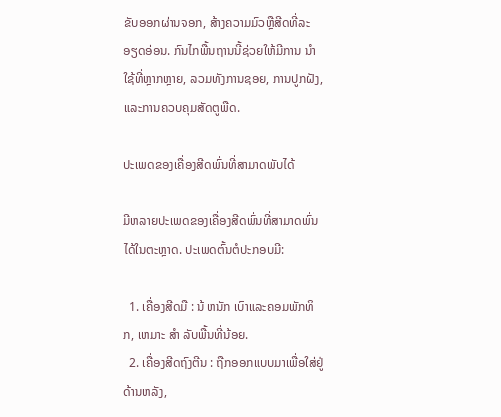ຂັບອອກຜ່ານຈອກ, ສ້າງຄວາມມົວຫຼືສີດທີ່ລະອຽດອ່ອນ. ກົນໄກພື້ນຖານນີ້ຊ່ວຍໃຫ້ມີການ ນໍາ ໃຊ້ທີ່ຫຼາກຫຼາຍ, ລວມທັງການຊອຍ, ການປູກຝັງ, ແລະການຄວບຄຸມສັດຕູພືດ.

ປະເພດຂອງເຄື່ອງສີດພົ່ນທີ່ສາມາດພັບໄດ້

ມີຫລາຍປະເພດຂອງເຄື່ອງສີດພົ່ນທີ່ສາມາດພົ່ນໄດ້ໃນຕະຫຼາດ. ປະເພດຕົ້ນຕໍປະກອບມີ:

  1. ເຄື່ອງສີດມື : ນ້ ຫນັກ ເບົາແລະຄອມພັກທິກ, ເຫມາະ ສໍາ ລັບພື້ນທີ່ນ້ອຍ.
  2. ເຄື່ອງສີດຖົງຕີນ : ຖືກອອກແບບມາເພື່ອໃສ່ຢູ່ດ້ານຫລັງ,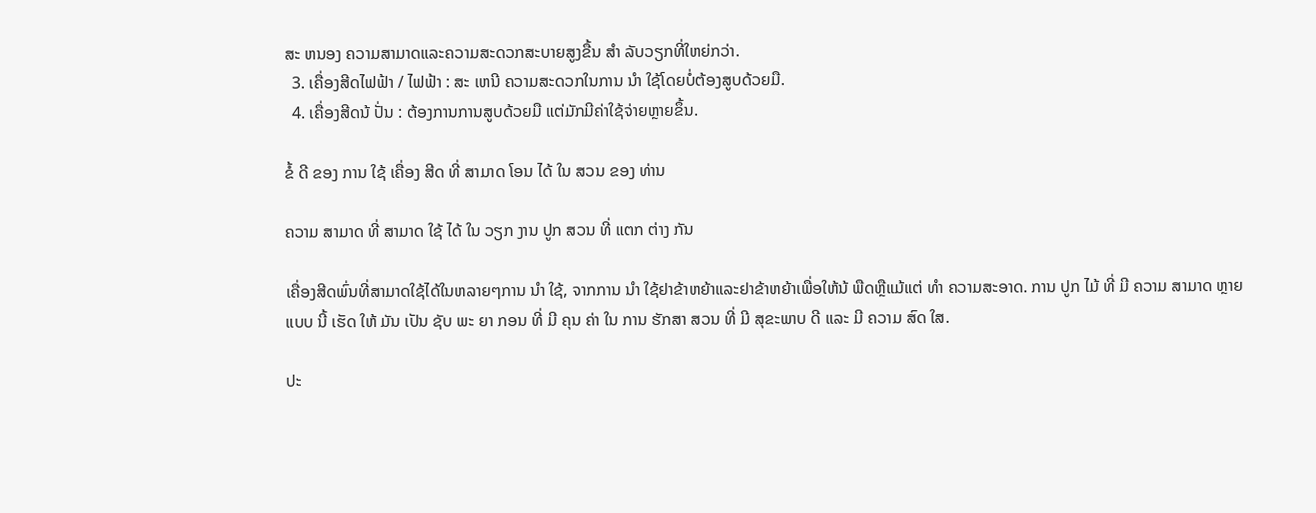ສະ ຫນອງ ຄວາມສາມາດແລະຄວາມສະດວກສະບາຍສູງຂື້ນ ສໍາ ລັບວຽກທີ່ໃຫຍ່ກວ່າ.
  3. ເຄື່ອງສີດໄຟຟ້າ / ໄຟຟ້າ : ສະ ເຫນີ ຄວາມສະດວກໃນການ ນໍາ ໃຊ້ໂດຍບໍ່ຕ້ອງສູບດ້ວຍມື.
  4. ເຄື່ອງສີດນ້ ປັ່ນ : ຕ້ອງການການສູບດ້ວຍມື ແຕ່ມັກມີຄ່າໃຊ້ຈ່າຍຫຼາຍຂຶ້ນ.

ຂໍ້ ດີ ຂອງ ການ ໃຊ້ ເຄື່ອງ ສີດ ທີ່ ສາມາດ ໂອນ ໄດ້ ໃນ ສວນ ຂອງ ທ່ານ

ຄວາມ ສາມາດ ທີ່ ສາມາດ ໃຊ້ ໄດ້ ໃນ ວຽກ ງານ ປູກ ສວນ ທີ່ ແຕກ ຕ່າງ ກັນ

ເຄື່ອງສີດພົ່ນທີ່ສາມາດໃຊ້ໄດ້ໃນຫລາຍໆການ ນໍາ ໃຊ້, ຈາກການ ນໍາ ໃຊ້ຢາຂ້າຫຍ້າແລະຢາຂ້າຫຍ້າເພື່ອໃຫ້ນ້ ພືດຫຼືແມ້ແຕ່ ທໍາ ຄວາມສະອາດ. ການ ປູກ ໄມ້ ທີ່ ມີ ຄວາມ ສາມາດ ຫຼາຍ ແບບ ນີ້ ເຮັດ ໃຫ້ ມັນ ເປັນ ຊັບ ພະ ຍາ ກອນ ທີ່ ມີ ຄຸນ ຄ່າ ໃນ ການ ຮັກສາ ສວນ ທີ່ ມີ ສຸຂະພາບ ດີ ແລະ ມີ ຄວາມ ສົດ ໃສ.

ປະ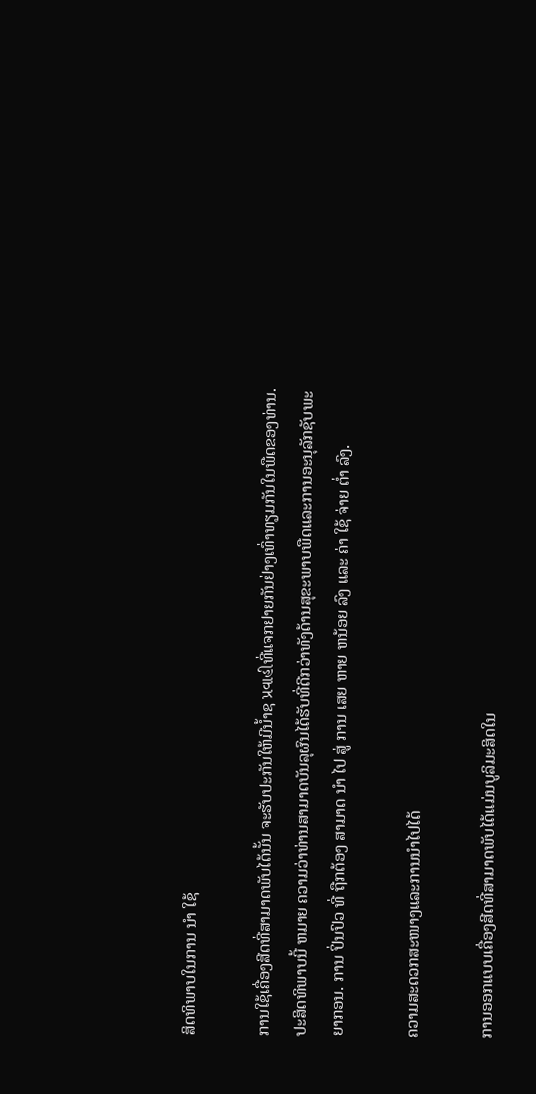ສິດທິພາບໃນການ ນໍາ ໃຊ້

ການໃຊ້ເຄື່ອງສີດທີ່ສາມາດພັບໄດ້ນັ້ນ ຈະຮັບປະກັນໃຫ້ມີນ້ຳຊ પ્રવાહીທີ່ແຈກຢາຍກັນຢ່າງເທົ່າທຽມກັນໃນພືດຂອງທ່ານ. ປະສິດທິພາບນີ້ ຫມາຍ ຄວາມວ່າທ່ານສາມາດບັນລຸຜົນໄດ້ຮັບທີ່ດີກວ່າທັງດ້ານສຸຂະພາບພືດແລະການອະນຸລັກຊັບພະຍາກອນ. ການ ປິ່ນປົວ ທີ່ ຖືກຕ້ອງ ສາມາດ ນໍາ ໄປ ສູ່ ການ ເສຍ ຫາຍ ຫນ້ອຍ ລົງ ແລະ ຄ່າ ໃຊ້ ຈ່າຍ ຕ່ຳ ລົງ.

ຄວາມສະດວກສະໜາງແລະການນຳໄປໄດ້

ການອອກແບບເຄື່ອງສີດທີ່ສາມາດພັບໄດ້ແມ່ນບູລິມະສິດໃນ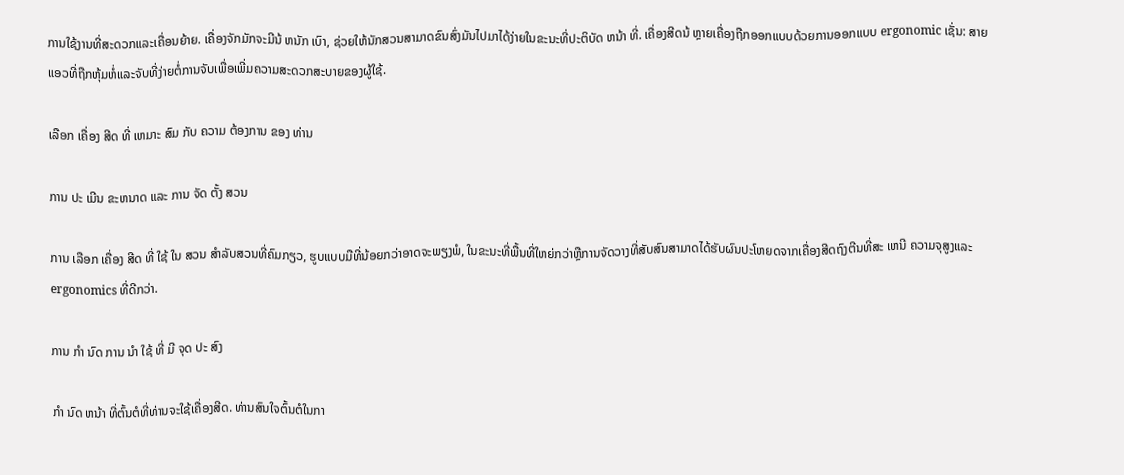ການໃຊ້ງານທີ່ສະດວກແລະເຄື່ອນຍ້າຍ. ເຄື່ອງຈັກມັກຈະມີນ້ ຫນັກ ເບົາ, ຊ່ວຍໃຫ້ນັກສວນສາມາດຂົນສົ່ງມັນໄປມາໄດ້ງ່າຍໃນຂະນະທີ່ປະຕິບັດ ຫນ້າ ທີ່. ເຄື່ອງສີດນ້ ຫຼາຍເຄື່ອງຖືກອອກແບບດ້ວຍການອອກແບບ ergonomic ເຊັ່ນ: ສາຍແອວທີ່ຖືກຫຸ້ມຫໍ່ແລະຈັບທີ່ງ່າຍຕໍ່ການຈັບເພື່ອເພີ່ມຄວາມສະດວກສະບາຍຂອງຜູ້ໃຊ້.

ເລືອກ ເຄື່ອງ ສີດ ທີ່ ເຫມາະ ສົມ ກັບ ຄວາມ ຕ້ອງການ ຂອງ ທ່ານ

ການ ປະ ເມີນ ຂະຫນາດ ແລະ ການ ຈັດ ຕັ້ງ ສວນ

ການ ເລືອກ ເຄື່ອງ ສີດ ທີ່ ໃຊ້ ໃນ ສວນ ສໍາລັບສວນທີ່ຄົມກຽວ, ຮູບແບບມືທີ່ນ້ອຍກວ່າອາດຈະພຽງພໍ, ໃນຂະນະທີ່ພື້ນທີ່ໃຫຍ່ກວ່າຫຼືການຈັດວາງທີ່ສັບສົນສາມາດໄດ້ຮັບຜົນປະໂຫຍດຈາກເຄື່ອງສີດຖົງຕີນທີ່ສະ ເຫນີ ຄວາມຈຸສູງແລະ ergonomics ທີ່ດີກວ່າ.

ການ ກໍາ ນົດ ການ ນໍາ ໃຊ້ ທີ່ ມີ ຈຸດ ປະ ສົງ

ກໍາ ນົດ ຫນ້າ ທີ່ຕົ້ນຕໍທີ່ທ່ານຈະໃຊ້ເຄື່ອງສີດ. ທ່ານສົນໃຈຕົ້ນຕໍໃນກາ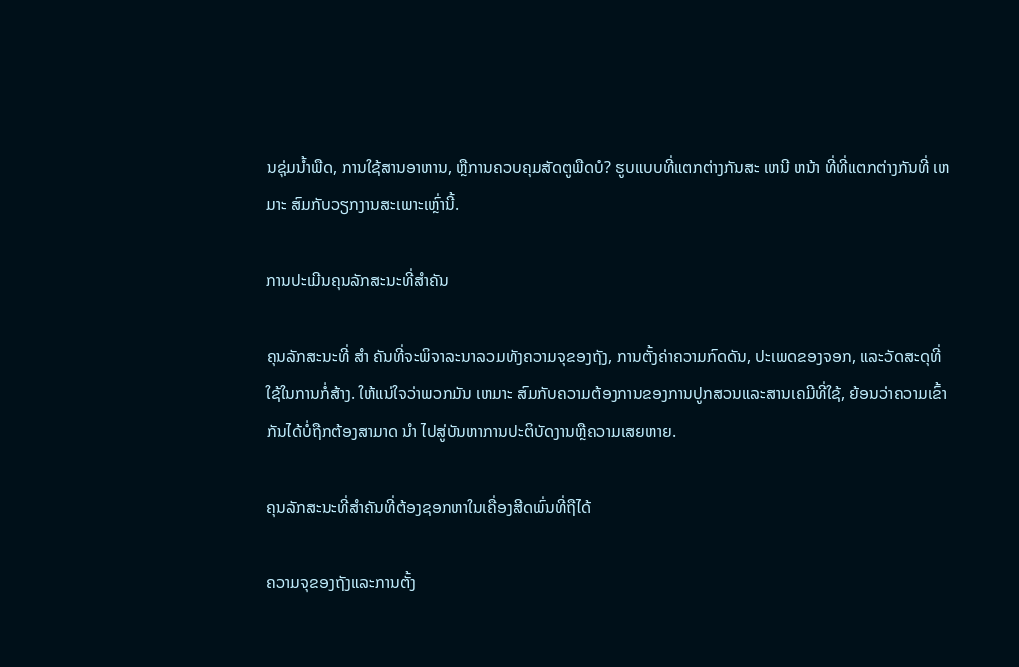ນຊຸ່ມນ້ຳພືດ, ການໃຊ້ສານອາຫານ, ຫຼືການຄວບຄຸມສັດຕູພືດບໍ? ຮູບແບບທີ່ແຕກຕ່າງກັນສະ ເຫນີ ຫນ້າ ທີ່ທີ່ແຕກຕ່າງກັນທີ່ ເຫມາະ ສົມກັບວຽກງານສະເພາະເຫຼົ່ານີ້.

ການປະເມີນຄຸນລັກສະນະທີ່ສໍາຄັນ

ຄຸນລັກສະນະທີ່ ສໍາ ຄັນທີ່ຈະພິຈາລະນາລວມທັງຄວາມຈຸຂອງຖັງ, ການຕັ້ງຄ່າຄວາມກົດດັນ, ປະເພດຂອງຈອກ, ແລະວັດສະດຸທີ່ໃຊ້ໃນການກໍ່ສ້າງ. ໃຫ້ແນ່ໃຈວ່າພວກມັນ ເຫມາະ ສົມກັບຄວາມຕ້ອງການຂອງການປູກສວນແລະສານເຄມີທີ່ໃຊ້, ຍ້ອນວ່າຄວາມເຂົ້າກັນໄດ້ບໍ່ຖືກຕ້ອງສາມາດ ນໍາ ໄປສູ່ບັນຫາການປະຕິບັດງານຫຼືຄວາມເສຍຫາຍ.

ຄຸນລັກສະນະທີ່ສໍາຄັນທີ່ຕ້ອງຊອກຫາໃນເຄື່ອງສີດພົ່ນທີ່ຖືໄດ້

ຄວາມຈຸຂອງຖັງແລະການຕັ້ງ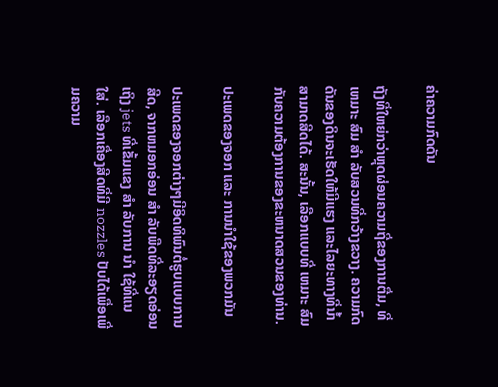ຄ່າຄວາມກົດດັນ

ຖັງທີ່ໃຫຍ່ກວ່າຫຼຸດຜ່ອນຄວາມຖີ່ຂອງການຕື່ມ, ທີ່ ເຫມາະ ສົມ ສໍາ ລັບສວນທີ່ກວ້າງຂວາງ. ຄວາມກົດດັນຂອງດິນຈະເຮັດໃຫ້ມີແຮງ ແລະໄລຍະທາງທີ່ນ້ຳສາມາດສີດໄດ້. ສະນັ້ນ, ເລືອກແບບທີ່ ເຫມາະ ສົມກັບຄວາມຕ້ອງການຂອງຂະຫນາດສວນຂອງທ່ານ.

ປະເພດຂອງຈອກ ແລະ ການນໍາໃຊ້ຂອງພວກມັນ

ປະເພດຂອງຈອກຕ່າງໆມີອິດທິພົນຕໍ່ຮູບແບບການສີດ, ຈາກຫມອກອ່ອນ ສໍາ ລັບພືດທີ່ລະອຽດອ່ອນເຖິງ jets ທີ່ເຂັ້ມແຂງ ສໍາ ລັບການ ນໍາ ໃຊ້ທີ່ແນໃສ່. ເລືອກເຄື່ອງສີດທີ່ມີ nozzles ປັບໄດ້ເພື່ອເພີ່ມຄວາມ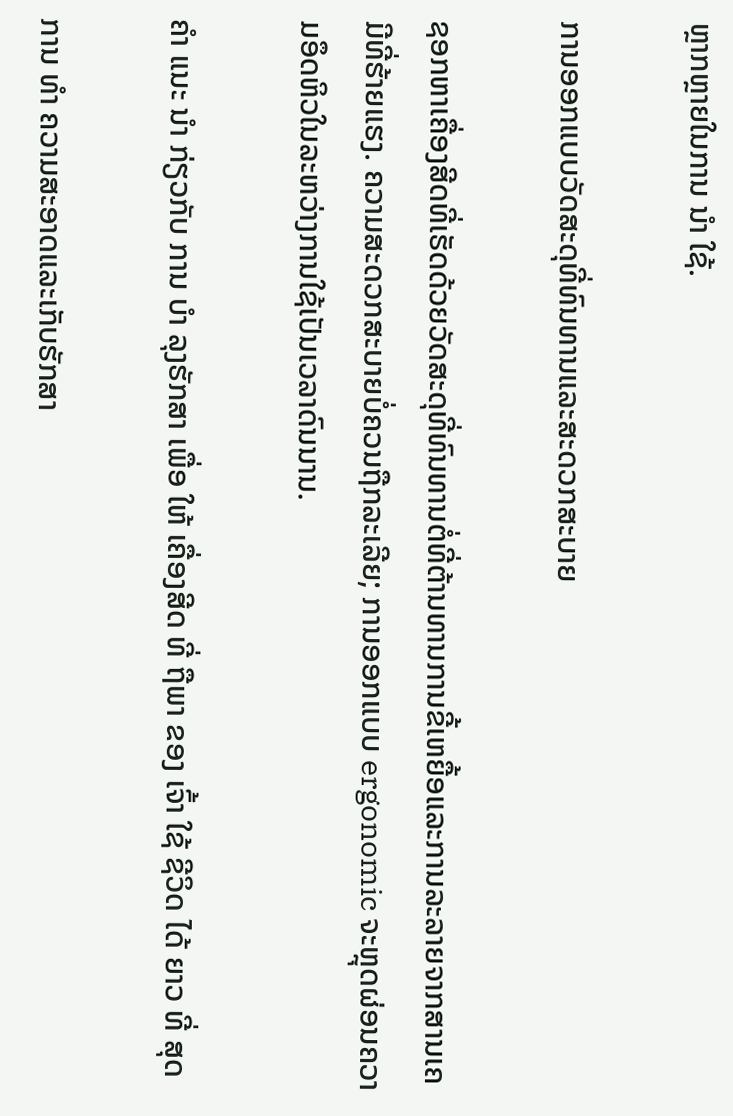ຫຼາກຫຼາຍໃນການ ນໍາ ໃຊ້.

ການອອກແບບວັດສະດຸທີ່ທົນທານແລະສະດວກສະບາຍ

ຊອກຫາເຄື່ອງສີດທີ່ເຮັດດ້ວຍວັດສະດຸທີ່ທົນທານຕໍ່ທີ່ຕ້ານທານການຂີ້ເຫຍື້ອແລະການລະລາຍຈາກສານເຄມີທີ່ຮ້າຍແຮງ. ຄວາມສະດວກສະບາຍບໍ່ຄວນຖືກລະເລີຍ; ການອອກແບບ ergonomic ຈະຫຼຸດຜ່ອນຄວາມອຶດຫິວໃນລະຫວ່າງການໃຊ້ເປັນເວລາດົນນານ.

ຄໍາ ແນະ ນໍາ ກ່ຽວກັບ ການ ບໍາ ລຸງຮັກສາ ເພື່ອ ໃຫ້ ເຄື່ອງສີດ ທີ່ ຖືພາ ຂອງ ເຈົ້າ ໃຊ້ ຊີວິດ ໄດ້ ຍາວ ທີ່ ສຸດ

ການ ທໍາ ຄວາມສະອາດແລະເກັບຮັກສາ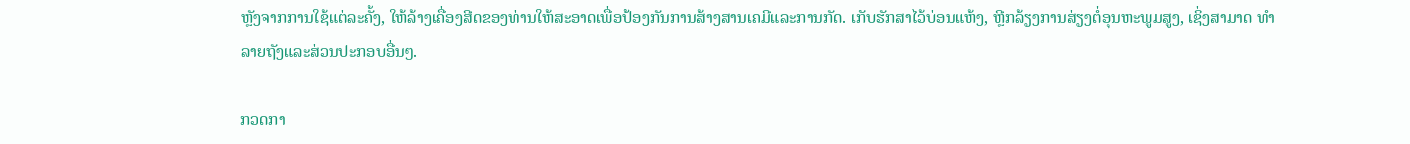ຫຼັງຈາກການໃຊ້ແຕ່ລະຄັ້ງ, ໃຫ້ລ້າງເຄື່ອງສີດຂອງທ່ານໃຫ້ສະອາດເພື່ອປ້ອງກັນການສ້າງສານເຄມີແລະການກັດ. ເກັບຮັກສາໄວ້ບ່ອນແຫ້ງ, ຫຼີກລ້ຽງການສ່ຽງຕໍ່ອຸນຫະພູມສູງ, ເຊິ່ງສາມາດ ທໍາ ລາຍຖັງແລະສ່ວນປະກອບອື່ນໆ.

ກວດກາ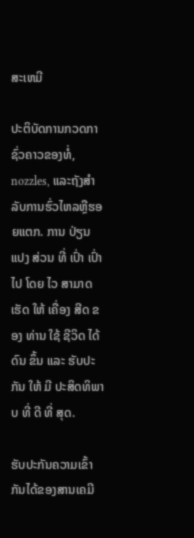ສະເຫມີ

ປະຕິບັດການກວດກາຊົ່ວຄາວຂອງທໍ່, nozzles, ແລະຖັງສໍາລັບການຮົ່ວໄຫລຫຼືຮອຍແຕກ. ການ ປ່ຽນ ແປງ ສ່ວນ ທີ່ ເປົ່າ ເປົ່າ ໄປ ໂດຍ ໄວ ສາມາດ ເຮັດ ໃຫ້ ເຄື່ອງ ສີດ ຂອງ ທ່ານ ໃຊ້ ຊີວິດ ໄດ້ ດົນ ຂຶ້ນ ແລະ ຮັບປະກັນ ໃຫ້ ມີ ປະສິດທິພາບ ທີ່ ດີ ທີ່ ສຸດ.

ຮັບປະກັນຄວາມເຂົ້າກັນໄດ້ຂອງສານເຄມີ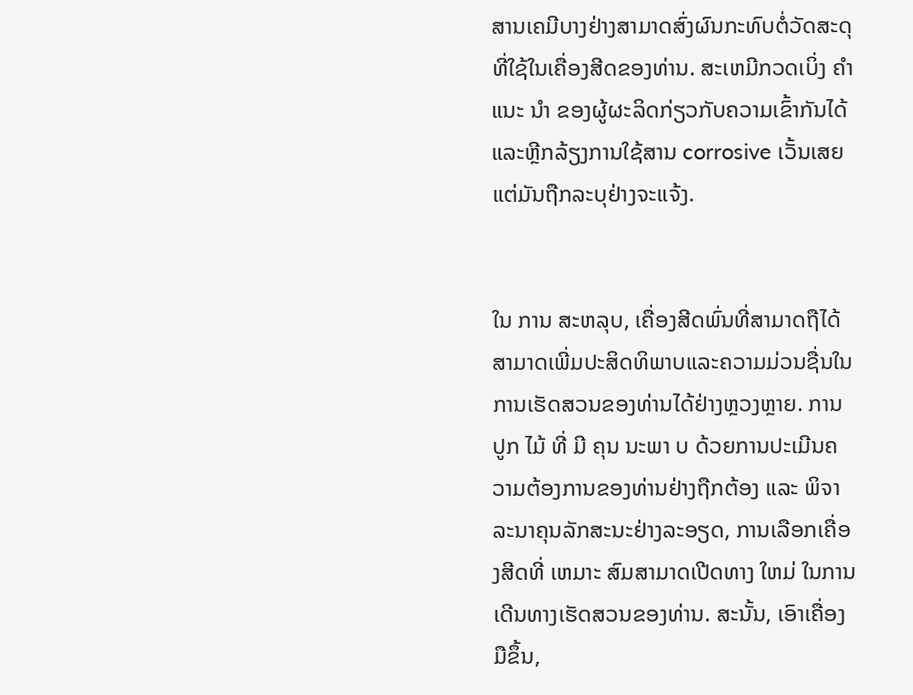ສານເຄມີບາງຢ່າງສາມາດສົ່ງຜົນກະທົບຕໍ່ວັດສະດຸທີ່ໃຊ້ໃນເຄື່ອງສີດຂອງທ່ານ. ສະເຫມີກວດເບິ່ງ ຄໍາ ແນະ ນໍາ ຂອງຜູ້ຜະລິດກ່ຽວກັບຄວາມເຂົ້າກັນໄດ້ແລະຫຼີກລ້ຽງການໃຊ້ສານ corrosive ເວັ້ນເສຍແຕ່ມັນຖືກລະບຸຢ່າງຈະແຈ້ງ.


ໃນ ການ ສະຫລຸບ, ເຄື່ອງສີດພົ່ນທີ່ສາມາດຖືໄດ້ສາມາດເພີ່ມປະສິດທິພາບແລະຄວາມມ່ວນຊື່ນໃນການເຮັດສວນຂອງທ່ານໄດ້ຢ່າງຫຼວງຫຼາຍ. ການ ປູກ ໄມ້ ທີ່ ມີ ຄຸນ ນະພາ ບ ດ້ວຍການປະເມີນຄວາມຕ້ອງການຂອງທ່ານຢ່າງຖືກຕ້ອງ ແລະ ພິຈາລະນາຄຸນລັກສະນະຢ່າງລະອຽດ, ການເລືອກເຄື່ອງສີດທີ່ ເຫມາະ ສົມສາມາດເປີດທາງ ໃຫມ່ ໃນການເດີນທາງເຮັດສວນຂອງທ່ານ. ສະນັ້ນ, ເອົາເຄື່ອງມືຂຶ້ນ,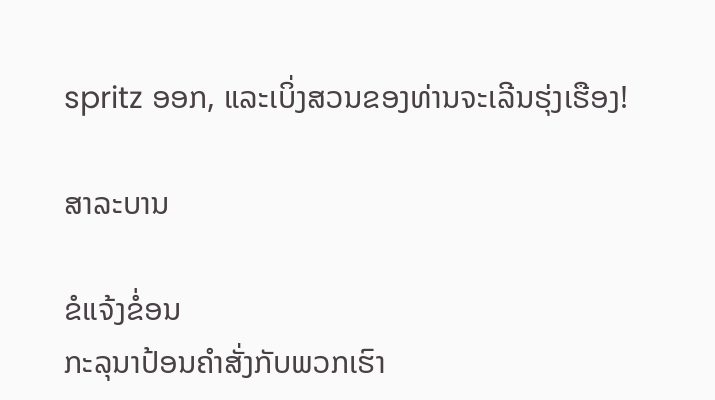spritz ອອກ, ແລະເບິ່ງສວນຂອງທ່ານຈະເລີນຮຸ່ງເຮືອງ!

ສາລະບານ

ຂໍແຈ້ງຂໍ່ອນ
ກະລຸນາປ້ອນຄຳສັ່ງກັບພວກເຮົາ